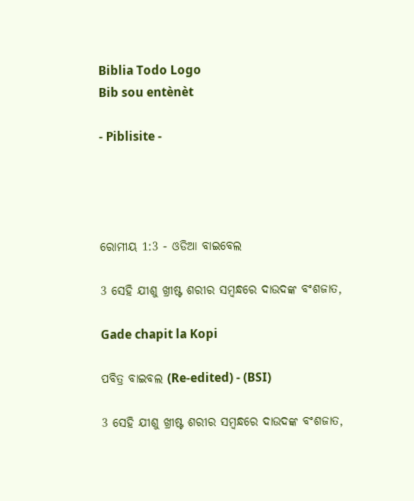Biblia Todo Logo
Bib sou entènèt

- Piblisite -




ରୋମୀୟ 1:3 - ଓଡିଆ ବାଇବେଲ

3 ସେହି ଯୀଶୁ ଖ୍ରୀଷ୍ଟ ଶରୀର ସମ୍ବନ୍ଧରେ ଦାଉଦଙ୍କ ବଂଶଜାତ,

Gade chapit la Kopi

ପବିତ୍ର ବାଇବଲ (Re-edited) - (BSI)

3 ସେହି ଯୀଶୁ ଖ୍ରୀଷ୍ଟ ଶରୀର ସମ୍ଵନ୍ଧରେ ଦାଉଦଙ୍କ ବଂଶଜାତ,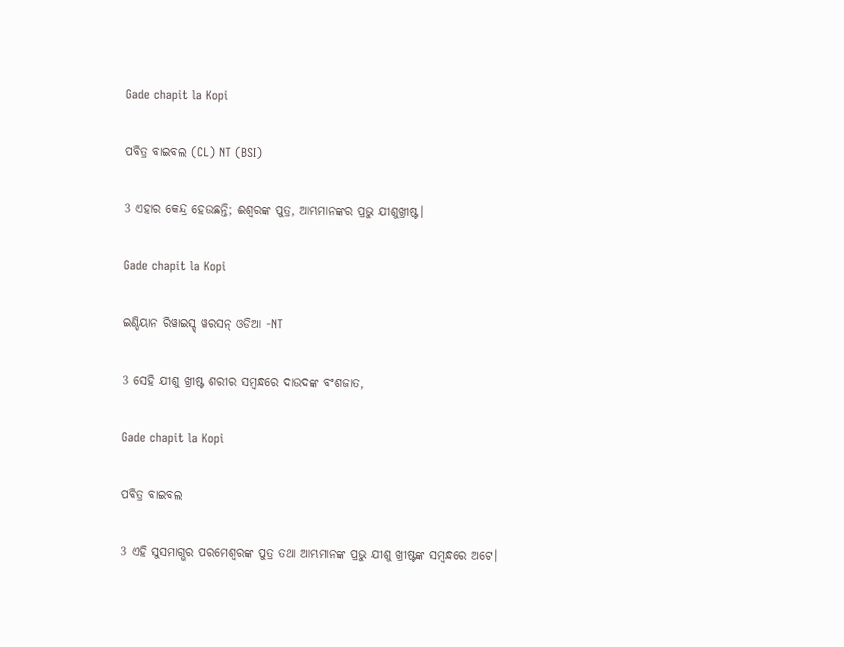Gade chapit la Kopi

ପବିତ୍ର ବାଇବଲ (CL) NT (BSI)

3 ଏହାର କେନ୍ଦ୍ର ହେଉଛନ୍ତି; ଈଶ୍ୱରଙ୍କ ପୁତ୍ର, ଆମ୍ଭମାନଙ୍କର ପ୍ରଭୁ ଯୀଶୁଖ୍ରୀଷ୍ଟ।

Gade chapit la Kopi

ଇଣ୍ଡିୟାନ ରିୱାଇସ୍ଡ୍ ୱରସନ୍ ଓଡିଆ -NT

3 ସେହି ଯୀଶୁ ଖ୍ରୀଷ୍ଟ ଶରୀର ସମ୍ବନ୍ଧରେ ଦାଉଦଙ୍କ ବଂଶଜାତ,

Gade chapit la Kopi

ପବିତ୍ର ବାଇବଲ

3 ଏହି ସୁସମାଗ୍ଭର ପରମେଶ୍ୱରଙ୍କ ପୁତ୍ର ତଥା ଆମ୍ଭମାନଙ୍କ ପ୍ରଭୁ ଯୀଶୁ ଖ୍ରୀଷ୍ଟଙ୍କ ସମ୍ବନ୍ଧରେ ଅଟେ।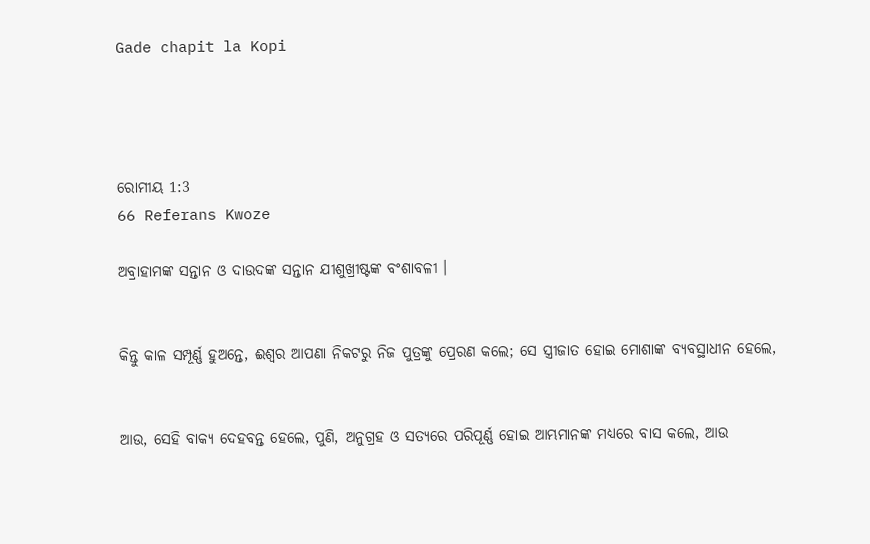Gade chapit la Kopi




ରୋମୀୟ 1:3
66 Referans Kwoze

ଅବ୍ରାହାମଙ୍କ ସନ୍ତାନ ଓ ଦାଉଦଙ୍କ ସନ୍ତାନ ଯୀଶୁଖ୍ରୀଷ୍ଟଙ୍କ ବଂଶାବଳୀ ।


କିନ୍ତୁ କାଳ ସମ୍ପୂର୍ଣ୍ଣ ହୁଅନ୍ତେ, ଈଶ୍ୱର ଆପଣା ନିକଟରୁ ନିଜ ପୁତ୍ରଙ୍କୁ ପ୍ରେରଣ କଲେ; ସେ ସ୍ତ୍ରୀଜାତ ହୋଇ ମୋଶାଙ୍କ ବ୍ୟବସ୍ଥାଧୀନ ହେଲେ,


ଆଉ, ସେହି ବାକ୍ୟ ଦେହବନ୍ତ ହେଲେ, ପୁଣି, ଅନୁଗ୍ରହ ଓ ସତ୍ୟରେ ପରିପୂର୍ଣ୍ଣ ହୋଇ ଆମ୍ଭମାନଙ୍କ ମଧ୍ୟରେ ବାସ କଲେ, ଆଉ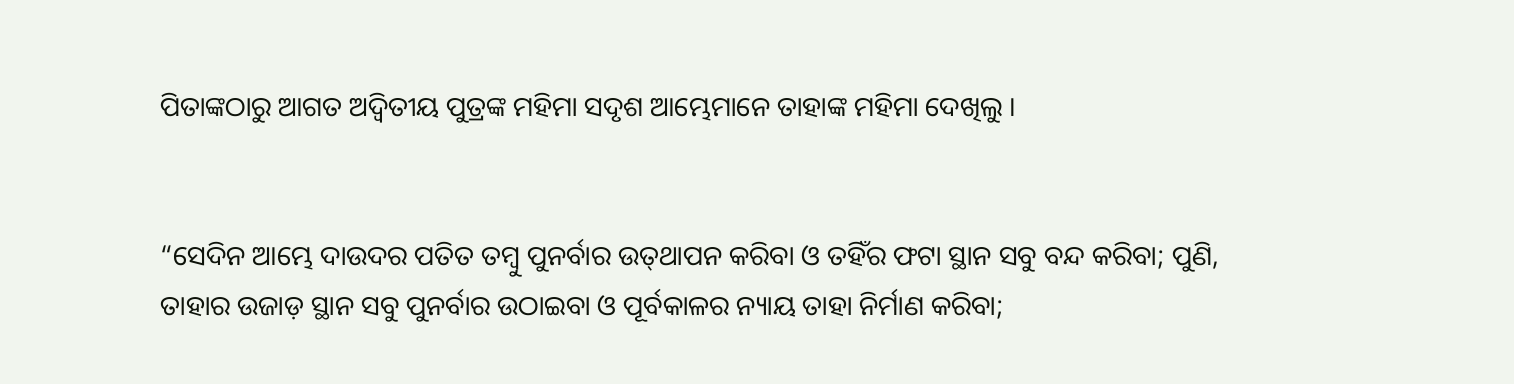ପିତାଙ୍କଠାରୁ ଆଗତ ଅଦ୍ୱିତୀୟ ପୁତ୍ରଙ୍କ ମହିମା ସଦୃଶ ଆମ୍ଭେମାନେ ତାହାଙ୍କ ମହିମା ଦେଖିଲୁ ।


“ସେଦିନ ଆମ୍ଭେ ଦାଉଦର ପତିତ ତମ୍ବୁ ପୁନର୍ବାର ଉତ୍‍ଥାପନ କରିବା ଓ ତହିଁର ଫଟା ସ୍ଥାନ ସବୁ ବନ୍ଦ କରିବା; ପୁଣି, ତାହାର ଉଜାଡ଼ ସ୍ଥାନ ସବୁ ପୁନର୍ବାର ଉଠାଇବା ଓ ପୂର୍ବକାଳର ନ୍ୟାୟ ତାହା ନିର୍ମାଣ କରିବା;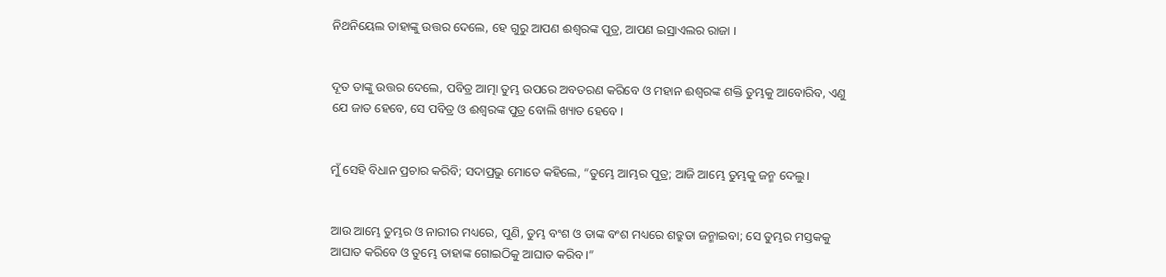ନିଥନିୟେଲ ତାହାଙ୍କୁ ଉତ୍ତର ଦେଲେ, ହେ ଗୁରୁ ଆପଣ ଈଶ୍ୱରଙ୍କ ପୁତ୍ର, ଆପଣ ଇସ୍ରାଏଲର ରାଜା ।


ଦୂତ ତାଙ୍କୁ ଉତ୍ତର ଦେଲେ, ପବିତ୍ର ଆତ୍ମା ତୁମ୍ଭ ଉପରେ ଅବତରଣ କରିବେ ଓ ମହାନ ଈଶ୍ୱରଙ୍କ ଶକ୍ତି ତୁମ୍ଭକୁ ଆବୋରିବ, ଏଣୁ ଯେ ଜାତ ହେବେ, ସେ ପବିତ୍ର ଓ ଈଶ୍ୱରଙ୍କ ପୁତ୍ର ବୋଲି ଖ୍ୟାତ ହେବେ ।


ମୁଁ ସେହି ବିଧାନ ପ୍ରଚାର କରିବି; ସଦାପ୍ରଭୁ ମୋତେ କହିଲେ, “ତୁମ୍ଭେ ଆମ୍ଭର ପୁତ୍ର; ଆଜି ଆମ୍ଭେ ତୁମ୍ଭକୁ ଜନ୍ମ ଦେଲୁ।


ଆଉ ଆମ୍ଭେ ତୁମ୍ଭର ଓ ନାରୀର ମଧ୍ୟରେ, ପୁଣି, ତୁମ୍ଭ ବଂଶ ଓ ତାଙ୍କ ବଂଶ ମଧ୍ୟରେ ଶତ୍ରୁତା ଜନ୍ମାଇବା; ସେ ତୁମ୍ଭର ମସ୍ତକକୁ ଆଘାତ କରିବେ ଓ ତୁମ୍ଭେ ତାହାଙ୍କ ଗୋଇଠିକୁ ଆଘାତ କରିବ।”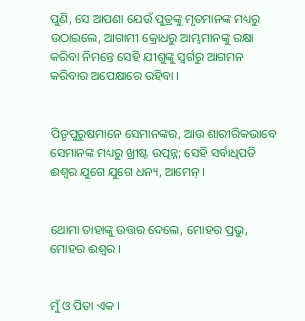ପୁଣି, ସେ ଆପଣା ଯେଉଁ ପୁତ୍ରଙ୍କୁ ମୃତମାନଙ୍କ ମଧ୍ୟରୁ ଉଠାଇଲେ, ଆଗାମୀ କ୍ରୋଧରୁ ଆମ୍ଭମାନଙ୍କୁ ରକ୍ଷା କରିବା ନିମନ୍ତେ ସେହି ଯୀଶୁଙ୍କୁ ସ୍ୱର୍ଗରୁ ଆଗମନ କରିବାର ଅପେକ୍ଷାରେ ରହିବା ।


ପିତୃପୁରୁଷମାନେ ସେମାନଙ୍କର, ଆଉ ଶାରୀରିକଭାବେ ସେମାନଙ୍କ ମଧ୍ୟରୁ ଖ୍ରୀଷ୍ଟ ଉତ୍ପନ୍ନ; ସେହି ସର୍ବାଧିପତି ଈଶ୍ୱର ଯୁଗେ ଯୁଗେ ଧନ୍ୟ, ଆମେନ୍‍ ।


ଥୋମା ତାହାଙ୍କୁ ଉତ୍ତର ଦେଲେ, ମୋହର ପ୍ରଭୁ, ମୋହର ଈଶ୍ୱର ।


ମୁଁ ଓ ପିତା ଏକ ।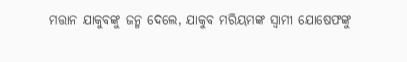ମତ୍ତାନ ଯାକୁବଙ୍କୁ ଜନ୍ମ ଦେଲେ, ଯାକୁବ ମରିୟମଙ୍କ ସ୍ୱାମୀ ଯୋଷେଫଙ୍କୁ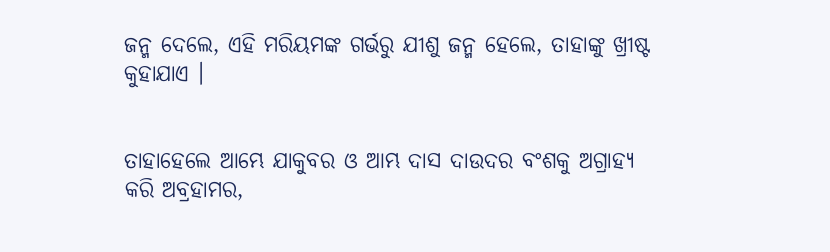ଜନ୍ମ ଦେଲେ, ଏହି ମରିୟମଙ୍କ ଗର୍ଭରୁ ଯୀଶୁ ଜନ୍ମ ହେଲେ, ତାହାଙ୍କୁ ଖ୍ରୀଷ୍ଟ କୁହାଯାଏ ।


ତାହାହେଲେ ଆମ୍ଭେ ଯାକୁବର ଓ ଆମ୍ଭ ଦାସ ଦାଉଦର ବଂଶକୁ ଅଗ୍ରାହ୍ୟ କରି ଅବ୍ରହାମର,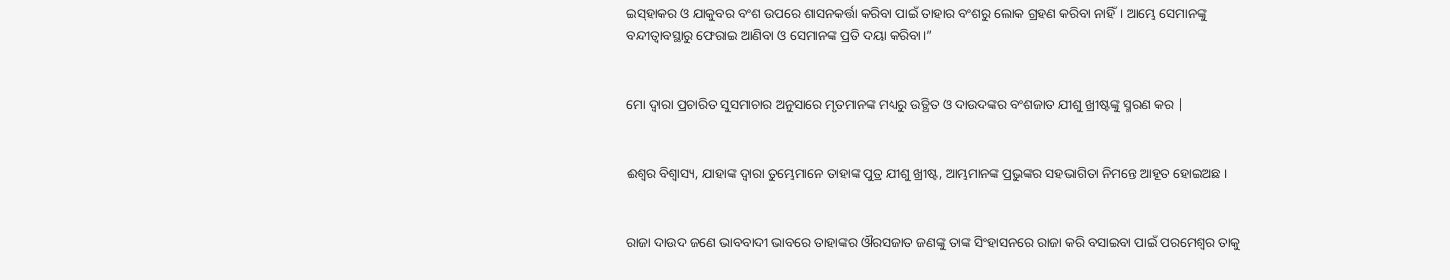ଇସ୍‍ହାକର ଓ ଯାକୁବର ବଂଶ ଉପରେ ଶାସନକର୍ତ୍ତା କରିବା ପାଇଁ ତାହାର ବଂଶରୁ ଲୋକ ଗ୍ରହଣ କରିବା ନାହିଁ। ଆମ୍ଭେ ସେମାନଙ୍କୁ ବନ୍ଦୀତ୍ୱାବସ୍ଥାରୁ ଫେରାଇ ଆଣିବା ଓ ସେମାନଙ୍କ ପ୍ରତି ଦୟା କରିବା।”


ମୋ ଦ୍ୱାରା ପ୍ରଚାରିତ ସୁସମାଚାର ଅନୁସାରେ ମୃତମାନଙ୍କ ମଧ୍ୟରୁ ଉତ୍ଥିତ ଓ ଦାଉଦଙ୍କର ବଂଶଜାତ ଯୀଶୁ ଖ୍ରୀଷ୍ଟଙ୍କୁ ସ୍ମରଣ କର |


ଈଶ୍ୱର ବିଶ୍ୱାସ୍ୟ, ଯାହାଙ୍କ ଦ୍ୱାରା ତୁମ୍ଭେମାନେ ତାହାଙ୍କ ପୁତ୍ର ଯୀଶୁ ଖ୍ରୀଷ୍ଟ, ଆମ୍ଭମାନଙ୍କ ପ୍ରଭୁଙ୍କର ସହଭାଗିତା ନିମନ୍ତେ ଆହୂତ ହୋଇଅଛ ।


ରାଜା ଦାଉଦ ଜଣେ ଭାବବାଦୀ ଭାବରେ ତାହାଙ୍କର ଔରସଜାତ ଜଣଙ୍କୁ ତାଙ୍କ ସିଂହାସନରେ ରାଜା କରି ବସାଇବା ପାଇଁ ପରମେଶ୍ୱର ତାକୁ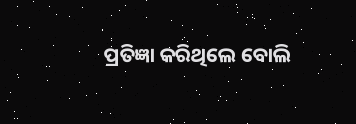ପ୍ରତିଜ୍ଞା କରିଥିଲେ ବୋଲି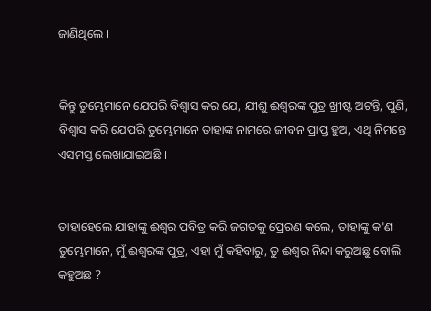ଜାଣିଥିଲେ ।


କିନ୍ତୁ ତୁମ୍ଭେମାନେ ଯେପରି ବିଶ୍ୱାସ କର ଯେ, ଯୀଶୁ ଈଶ୍ୱରଙ୍କ ପୁତ୍ର ଖ୍ରୀଷ୍ଟ ଅଟନ୍ତି, ପୁଣି, ବିଶ୍ୱାସ କରି ଯେପରି ତୁମ୍ଭେମାନେ ତାହାଙ୍କ ନାମରେ ଜୀବନ ପ୍ରାପ୍ତ ହୁଅ, ଏଥି ନିମନ୍ତେ ଏସମସ୍ତ ଲେଖାଯାଇଅଛି ।


ତାହାହେଲେ ଯାହାଙ୍କୁ ଈଶ୍ୱର ପବିତ୍ର କରି ଜଗତକୁ ପ୍ରେରଣ କଲେ, ତାହାଙ୍କୁ କ'ଣ ତୁମ୍ଭେମାନେ, ମୁଁ ଈଶ୍ୱରଙ୍କ ପୁତ୍ର, ଏହା ମୁଁ କହିବାରୁ, ତୁ ଈଶ୍ୱର ନିନ୍ଦା କରୁଅଛୁ ବୋଲି କହୁଅଛ ?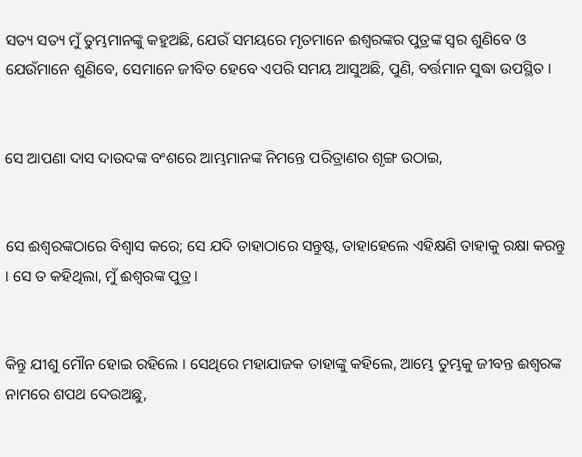ସତ୍ୟ ସତ୍ୟ ମୁଁ ତୁମ୍ଭମାନଙ୍କୁ କହୁଅଛି, ଯେଉଁ ସମୟରେ ମୃତମାନେ ଈଶ୍ୱରଙ୍କର ପୁତ୍ରଙ୍କ ସ୍ୱର ଶୁଣିବେ ଓ ଯେଉଁମାନେ ଶୁଣିବେ, ସେମାନେ ଜୀବିତ ହେବେ ଏପରି ସମୟ ଆସୁଅଛି, ପୁଣି, ବର୍ତ୍ତମାନ ସୁଦ୍ଧା ଉପସ୍ଥିତ ।


ସେ ଆପଣା ଦାସ ଦାଉଦଙ୍କ ବଂଶରେ ଆମ୍ଭମାନଙ୍କ ନିମନ୍ତେ ପରିତ୍ରାଣର ଶୃଙ୍ଗ ଉଠାଇ,


ସେ ଈଶ୍ୱରଙ୍କଠାରେ ବିଶ୍ୱାସ କରେ; ସେ ଯଦି ତାହାଠାରେ ସନ୍ତୁଷ୍ଟ, ତାହାହେଲେ ଏହିକ୍ଷଣି ତାହାକୁ ରକ୍ଷା କରନ୍ତୁ । ସେ ତ କହିଥିଲା, ମୁଁ ଈଶ୍ୱରଙ୍କ ପୁତ୍ର ।


କିନ୍ତୁ ଯୀଶୁ ମୌନ ହୋଇ ରହିଲେ । ସେଥିରେ ମହାଯାଜକ ତାହାଙ୍କୁ କହିଲେ, ଆମ୍ଭେ ତୁମ୍ଭକୁ ଜୀବନ୍ତ ଈଶ୍ୱରଙ୍କ ନାମରେ ଶପଥ ଦେଉଅଛୁ,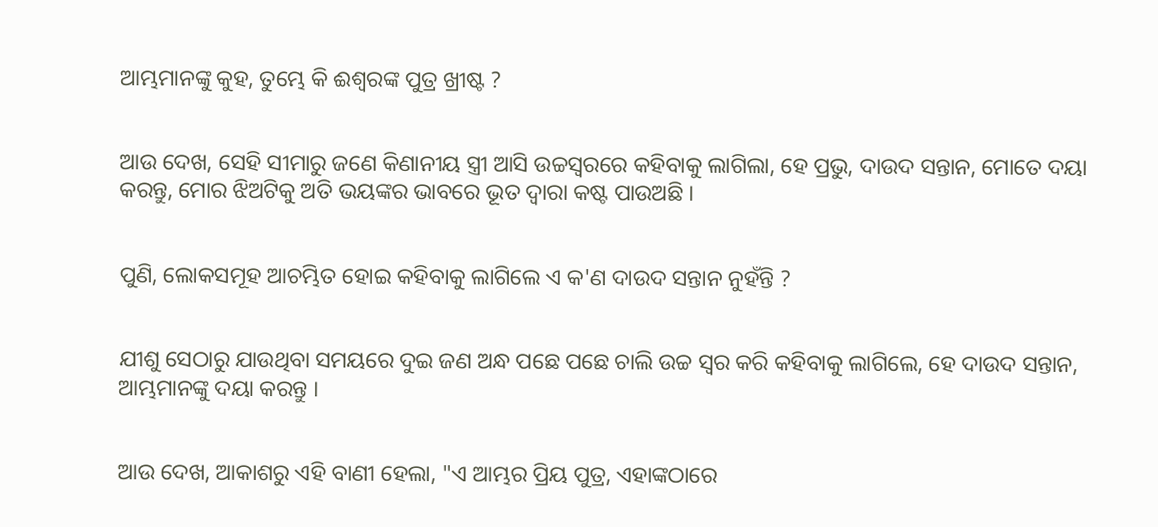ଆମ୍ଭମାନଙ୍କୁ କୁହ, ତୁମ୍ଭେ କି ଈଶ୍ୱରଙ୍କ ପୁତ୍ର ଖ୍ରୀଷ୍ଟ ?


ଆଉ ଦେଖ, ସେହି ସୀମାରୁ ଜଣେ କିଣାନୀୟ ସ୍ତ୍ରୀ ଆସି ଉଚ୍ଚସ୍ୱରରେ କହିବାକୁ ଲାଗିଲା, ହେ ପ୍ରଭୁ, ଦାଉଦ ସନ୍ତାନ, ମୋତେ ଦୟା କରନ୍ତୁ, ମୋର ଝିଅଟିକୁ ଅତି ଭୟଙ୍କର ଭାବରେ ଭୂତ ଦ୍ୱାରା କଷ୍ଟ ପାଉଅଛି ।


ପୁଣି, ଲୋକସମୂହ ଆଚମ୍ଭିତ ହୋଇ କହିବାକୁ ଲାଗିଲେ ଏ କ'ଣ ଦାଉଦ ସନ୍ତାନ ନୁହଁନ୍ତି ?


ଯୀଶୁ ସେଠାରୁ ଯାଉଥିବା ସମୟରେ ଦୁଇ ଜଣ ଅନ୍ଧ ପଛେ ପଛେ ଚାଲି ଉଚ୍ଚ ସ୍ୱର କରି କହିବାକୁ ଲାଗିଲେ, ହେ ଦାଉଦ ସନ୍ତାନ, ଆମ୍ଭମାନଙ୍କୁ ଦୟା କରନ୍ତୁ ।


ଆଉ ଦେଖ, ଆକାଶରୁ ଏହି ବାଣୀ ହେଲା, "ଏ ଆମ୍ଭର ପ୍ରିୟ ପୁତ୍ର, ଏହାଙ୍କଠାରେ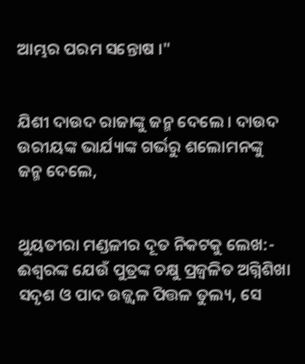ଆମ୍ଭର ପରମ ସନ୍ତୋଷ ।"


ଯିଶୀ ଦାଉଦ ରାଜାଙ୍କୁ ଜନ୍ମ ଦେଲେ । ଦାଉଦ ଉରୀୟଙ୍କ ଭାର୍ଯ୍ୟାଙ୍କ ଗର୍ଭରୁ ଶଲୋମନଙ୍କୁ ଜନ୍ମ ଦେଲେ,


ଥୁୟତୀରା ମଣ୍ଡଳୀର ଦୂତ ନିକଟକୁ ଲେଖ:- ଈଶ୍ୱରଙ୍କ ଯେଉଁ ପୁତ୍ରଙ୍କ ଚକ୍ଷୁ ପ୍ରଜ୍ୱଳିତ ଅଗ୍ନିଶିଖା ସଦୃଶ ଓ ପାଦ ଉଜ୍ଜ୍ୱଳ ପିତ୍ତଳ ତୁଲ୍ୟ, ସେ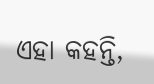ଏହା କହନ୍ତି,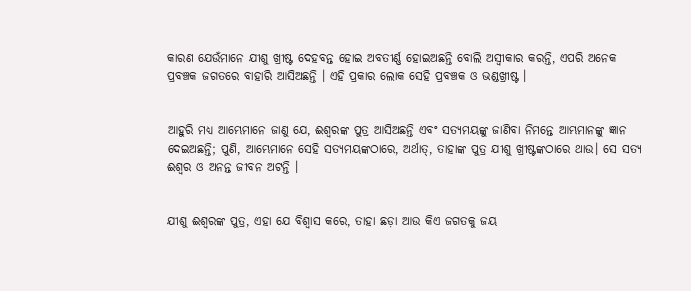କାରଣ ଯେଉଁମାନେ ଯୀଶୁ ଖ୍ରୀଷ୍ଟ ଦେହବନ୍ତ ହୋଇ ଅବତୀର୍ଣ୍ଣ ହୋଇଅଛନ୍ତି ବୋଲି ଅସ୍ୱୀକାର କରନ୍ତି, ଏପରି ଅନେକ ପ୍ରବଞ୍ଚକ ଜଗତରେ ବାହାରି ଆସିଅଛନ୍ତି । ଏହି ପ୍ରକାର ଲୋକ ସେହି ପ୍ରବଞ୍ଚକ ଓ ଭଣ୍ଡଖ୍ରୀଷ୍ଟ ।


ଆହୁରି ମଧ୍ୟ ଆମ୍ଭେମାନେ ଜାଣୁ ଯେ, ଈଶ୍ୱରଙ୍କ ପୁତ୍ର ଆସିଅଛନ୍ତି ଏବଂ ସତ୍ୟମୟଙ୍କୁ ଜାଣିବା ନିମନ୍ତେ ଆମ୍ଭମାନଙ୍କୁ ଜ୍ଞାନ ଦେଇଅଛନ୍ତି; ପୁଣି, ଆମ୍ଭେମାନେ ସେହି ସତ୍ୟମୟଙ୍କଠାରେ, ଅର୍ଥାତ୍‍, ତାହାଙ୍କ ପୁତ୍ର ଯୀଶୁ ଖ୍ରୀଷ୍ଟଙ୍କଠାରେ ଥାଉ। ସେ ସତ୍ୟ ଈଶ୍ୱର ଓ ଅନନ୍ତ ଜୀବନ ଅଟନ୍ତି ।


ଯୀଶୁ ଈଶ୍ୱରଙ୍କ ପୁତ୍ର, ଏହା ଯେ ବିଶ୍ୱାସ କରେ, ତାହା ଛଡ଼ା ଆଉ କିଏ ଜଗତକୁ ଜୟ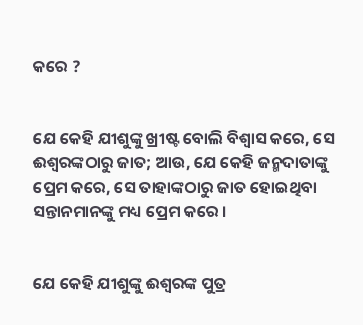କରେ ?


ଯେ କେହି ଯୀଶୁଙ୍କୁ ଖ୍ରୀଷ୍ଟ ବୋଲି ବିଶ୍ୱାସ କରେ, ସେ ଈଶ୍ୱରଙ୍କଠାରୁ ଜାତ; ଆଉ, ଯେ କେହି ଜନ୍ମଦାତାଙ୍କୁ ପ୍ରେମ କରେ, ସେ ତାହାଙ୍କଠାରୁ ଜାତ ହୋଇଥିବା ସନ୍ତାନମାନଙ୍କୁ ମଧ୍ୟ ପ୍ରେମ କରେ ।


ଯେ କେହି ଯୀଶୁଙ୍କୁ ଈଶ୍ୱରଙ୍କ ପୁତ୍ର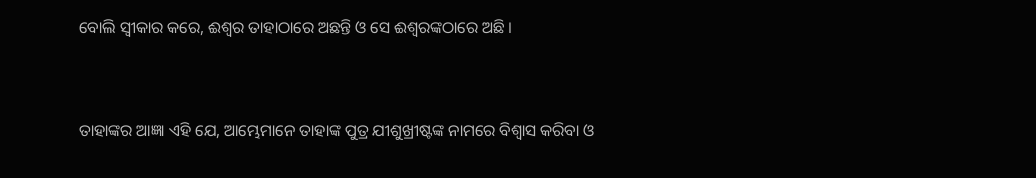ବୋଲି ସ୍ୱୀକାର କରେ, ଈଶ୍ୱର ତାହାଠାରେ ଅଛନ୍ତି ଓ ସେ ଈଶ୍ୱରଙ୍କଠାରେ ଅଛି ।


ତାହାଙ୍କର ଆଜ୍ଞା ଏହି ଯେ, ଆମ୍ଭେମାନେ ତାହାଙ୍କ ପୁତ୍ର ଯୀଶୁଖ୍ରୀଷ୍ଟଙ୍କ ନାମରେ ବିଶ୍ୱାସ କରିବା ଓ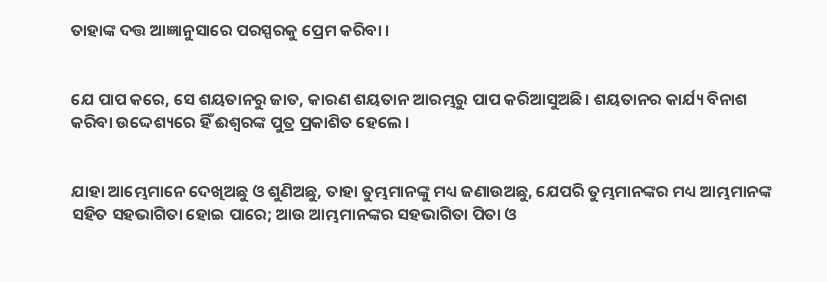ତାହାଙ୍କ ଦତ୍ତ ଆଜ୍ଞାନୁସାରେ ପରସ୍ପରକୁ ପ୍ରେମ କରିବା ।


ଯେ ପାପ କରେ, ସେ ଶୟତାନରୁ ଜାତ, କାରଣ ଶୟତାନ ଆରମ୍ଭରୁ ପାପ କରିଆସୁଅଛି। ଶୟତାନର କାର୍ଯ୍ୟ ବିନାଶ କରିବା ଉଦ୍ଦେଶ୍ୟରେ ହିଁ ଈଶ୍ୱରଙ୍କ ପୁତ୍ର ପ୍ରକାଶିତ ହେଲେ ।


ଯାହା ଆମ୍ଭେମାନେ ଦେଖିଅଛୁ ଓ ଶୁଣିଅଛୁ, ତାହା ତୁମ୍ଭମାନଙ୍କୁ ମଧ୍ୟ ଜଣାଉଅଛୁ, ଯେପରି ତୁମ୍ଭମାନଙ୍କର ମଧ୍ୟ ଆମ୍ଭମାନଙ୍କ ସହିତ ସହଭାଗିତା ହୋଇ ପାରେ; ଆଉ ଆମ୍ଭମାନଙ୍କର ସହଭାଗିତା ପିତା ଓ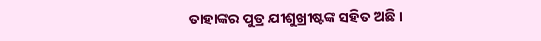ତାହାଙ୍କର ପୁତ୍ର ଯୀଶୁଖ୍ରୀଷ୍ଟଙ୍କ ସହିତ ଅଛି ।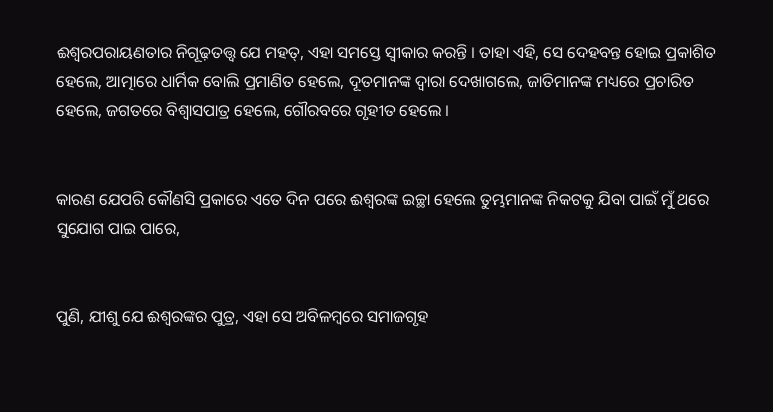ଈଶ୍ୱରପରାୟଣତାର ନିଗୂଢ଼ତତ୍ତ୍ୱ ଯେ ମହତ୍, ଏହା ସମସ୍ତେ ସ୍ୱୀକାର କରନ୍ତି । ତାହା ଏହି, ସେ ଦେହବନ୍ତ ହୋଇ ପ୍ରକାଶିତ ହେଲେ, ଆତ୍ମାରେ ଧାର୍ମିକ ବୋଲି ପ୍ରମାଣିତ ହେଲେ, ଦୂତମାନଙ୍କ ଦ୍ୱାରା ଦେଖାଗଲେ, ଜାତିମାନଙ୍କ ମଧ୍ୟରେ ପ୍ରଚାରିତ ହେଲେ, ଜଗତରେ ବିଶ୍ୱାସପାତ୍ର ହେଲେ, ଗୌରବରେ ଗୃହୀତ ହେଲେ ।


କାରଣ ଯେପରି କୌଣସି ପ୍ରକାରେ ଏତେ ଦିନ ପରେ ଈଶ୍ୱରଙ୍କ ଇଚ୍ଛା ହେଲେ ତୁମ୍ଭମାନଙ୍କ ନିକଟକୁ ଯିବା ପାଇଁ ମୁଁ ଥରେ ସୁଯୋଗ ପାଇ ପାରେ,


ପୁଣି, ଯୀଶୁ ଯେ ଈଶ୍ୱରଙ୍କର ପୁତ୍ର, ଏହା ସେ ଅବିଳମ୍ବରେ ସମାଜଗୃହ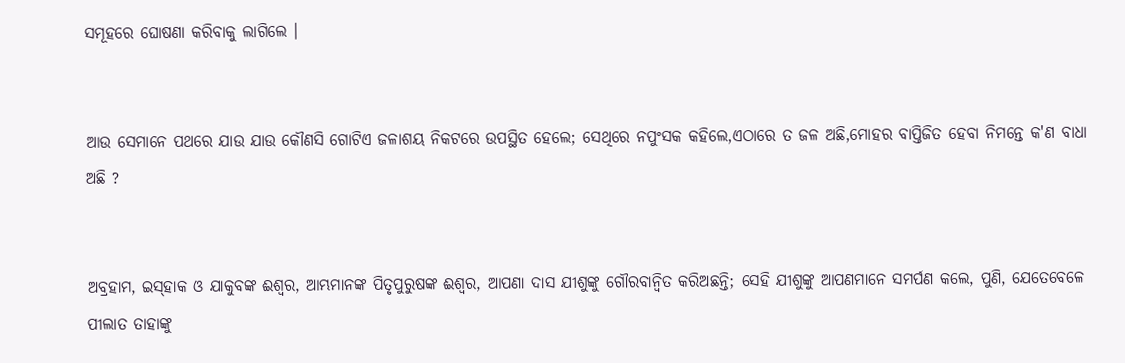ସମୂହରେ ଘୋଷଣା କରିବାକୁ ଲାଗିଲେ ।


ଆଉ ସେମାନେ ପଥରେ ଯାଉ ଯାଉ କୌଣସି ଗୋଟିଏ ଜଳାଶୟ ନିକଟରେ ଉପସ୍ଥିତ ହେଲେ; ସେଥିରେ ନପୁଂସକ କହିଲେ,ଏଠାରେ ତ ଜଳ ଅଛି,ମୋହର ବାପ୍ତିଜିତ ହେବା ନିମନ୍ତେ କ'ଣ ବାଧା ଅଛି ?


ଅବ୍ରହାମ, ଇସ୍‌ହାକ ଓ ଯାକୁବଙ୍କ ଈଶ୍ୱର, ଆମ୍ଭମାନଙ୍କ ପିତୃପୁରୁଷଙ୍କ ଈଶ୍ୱର, ଆପଣା ଦାସ ଯୀଶୁଙ୍କୁ ଗୌରବାନ୍ୱିତ କରିଅଛନ୍ତି; ସେହି ଯୀଶୁଙ୍କୁ ଆପଣମାନେ ସମର୍ପଣ କଲେ, ପୁଣି, ଯେତେବେଳେ ପୀଲାତ ତାହାଙ୍କୁ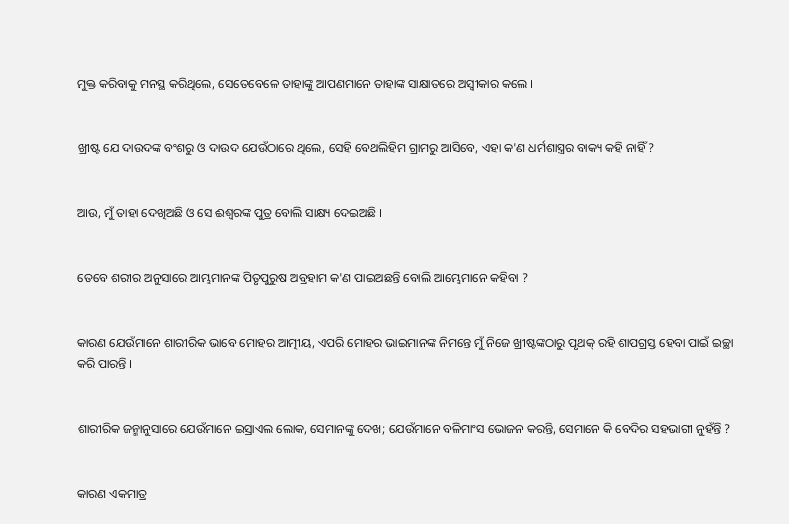ମୁକ୍ତ କରିବାକୁ ମନସ୍ଥ କରିଥିଲେ, ସେତେବେଳେ ତାହାଙ୍କୁ ଆପଣମାନେ ତାହାଙ୍କ ସାକ୍ଷାତରେ ଅସ୍ୱୀକାର କଲେ ।


ଖ୍ରୀଷ୍ଟ ଯେ ଦାଉଦଙ୍କ ବଂଶରୁ ଓ ଦାଉଦ ଯେଉଁଠାରେ ଥିଲେ, ସେହି ବେଥଲିହିମ ଗ୍ରାମରୁ ଆସିବେ, ଏହା କ'ଣ ଧର୍ମଶାସ୍ତ୍ରର ବାକ୍ୟ କହି ନାହିଁ ?


ଆଉ, ମୁଁ ତାହା ଦେଖିଅଛି ଓ ସେ ଈଶ୍ୱରଙ୍କ ପୁତ୍ର ବୋଲି ସାକ୍ଷ୍ୟ ଦେଇଅଛି ।


ତେବେ ଶରୀର ଅନୁସାରେ ଆମ୍ଭମାନଙ୍କ ପିତୃପୁରୁଷ ଅବ୍ରହାମ କ'ଣ ପାଇଅଛନ୍ତି ବୋଲି ଆମ୍ଭେମାନେ କହିବା ?


କାରଣ ଯେଉଁମାନେ ଶାରୀରିକ ଭାବେ ମୋହର ଆତ୍ମୀୟ, ଏପରି ମୋହର ଭାଇମାନଙ୍କ ନିମନ୍ତେ ମୁଁ ନିଜେ ଖ୍ରୀଷ୍ଟଙ୍କଠାରୁ ପୃଥକ୍ ରହି ଶାପଗ୍ରସ୍ତ ହେବା ପାଇଁ ଇଚ୍ଛା କରି ପାରନ୍ତି ।


ଶାରୀରିକ ଜନ୍ମାନୁସାରେ ଯେଉଁମାନେ ଇସ୍ରାଏଲ ଲୋକ, ସେମାନଙ୍କୁ ଦେଖ; ଯେଉଁମାନେ ବଳିମାଂସ ଭୋଜନ କରନ୍ତି, ସେମାନେ କି ବେଦିର ସହଭାଗୀ ନୁହଁନ୍ତି ?


କାରଣ ଏକମାତ୍ର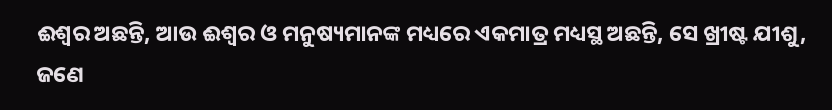ଈଶ୍ୱର ଅଛନ୍ତି, ଆଉ ଈଶ୍ୱର ଓ ମନୁଷ୍ୟମାନଙ୍କ ମଧ୍ୟରେ ଏକମାତ୍ର ମଧ୍ୟସ୍ଥ ଅଛନ୍ତି, ସେ ଖ୍ରୀଷ୍ଟ ଯୀଶୁ, ଜଣେ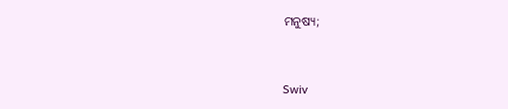ମନୁଷ୍ୟ;


Swiv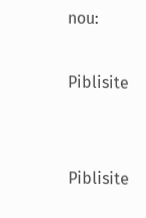nou:

Piblisite


Piblisite